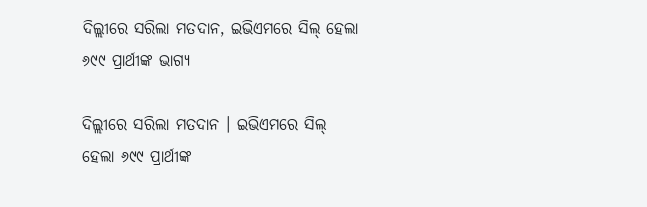ଦିଲ୍ଲୀରେ ସରିଲା ମତଦାନ, ଇଭିଏମରେ ସିଲ୍ ହେଲା ୬୯୯ ପ୍ରାର୍ଥୀଙ୍କ ଭାଗ୍ୟ

ଦିଲ୍ଲୀରେ ସରିଲା ମତଦାନ । ଇଭିଏମରେ ସିଲ୍ ହେଲା ୬୯୯ ପ୍ରାର୍ଥୀଙ୍କ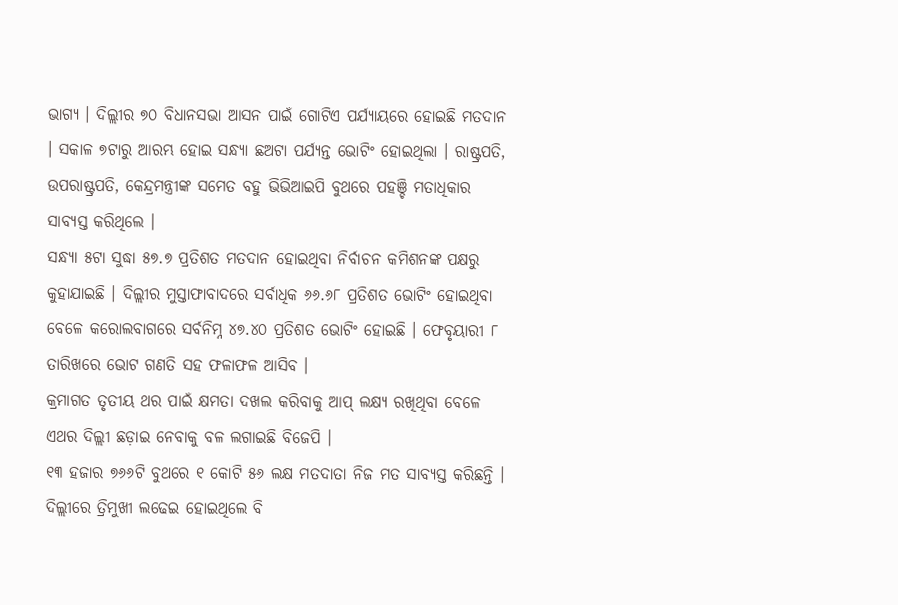ଭାଗ୍ୟ । ଦିଲ୍ଲୀର ୭୦ ବିଧାନସଭା ଆସନ ପାଇଁ ଗୋଟିଏ ପର୍ଯ୍ୟାୟରେ ହୋଇଛି ମତଦାନ । ସକାଳ ୭ଟାରୁ ଆରମ୍ଭ ହୋଇ ସନ୍ଧ୍ୟା ଛଅଟା ପର୍ଯ୍ୟନ୍ତ ଭୋଟିଂ ହୋଇଥିଲା । ରାଷ୍ଟ୍ରପତି, ଉପରାଷ୍ଟ୍ରପତି, କେନ୍ଦ୍ରମନ୍ତ୍ରୀଙ୍କ ସମେତ ବହୁ ଭିଭିଆଇପି ବୁଥରେ ପହଞ୍ଚି ମତାଧିକାର ସାବ୍ୟସ୍ତ କରିଥିଲେ ।
ସନ୍ଧ୍ୟା ୫ଟା ସୁଦ୍ଧା ୫୭.୭ ପ୍ରତିଶତ ମତଦାନ ହୋଇଥିବା ନିର୍ବାଚନ କମିଶନଙ୍କ ପକ୍ଷରୁ କୁହାଯାଇଛି । ଦିଲ୍ଲୀର ମୁସ୍ତାଫାବାଦରେ ସର୍ବାଧିକ ୬୬.୬୮ ପ୍ରତିଶତ ଭୋଟିଂ ହୋଇଥିବା ବେଳେ କରୋଲବାଗରେ ସର୍ବନିମ୍ନ ୪୭.୪୦ ପ୍ରତିଶତ ଭୋଟିଂ ହୋଇଛି । ଫେବୃୟାରୀ ୮ ତାରିଖରେ ଭୋଟ ଗଣତି ସହ ଫଳାଫଳ ଆସିବ ।
କ୍ରମାଗତ ତୃତୀୟ ଥର ପାଇଁ କ୍ଷମତା ଦଖଲ କରିବାକୁ ଆପ୍ ଲକ୍ଷ୍ୟ ରଖିଥିବା ବେଳେ ଏଥର ଦିଲ୍ଲୀ ଛଡ଼ାଇ ନେବାକୁ ବଳ ଲଗାଇଛି ବିଜେପି ।
୧୩ ହଜାର ୭୬୬ଟି ବୁଥରେ ୧ କୋଟି ୫୬ ଲକ୍ଷ ମତଦାତା ନିଜ ମତ ସାବ୍ୟସ୍ତ କରିଛନ୍ତି । ଦିଲ୍ଲୀରେ ତ୍ରିମୁଖୀ ଲଢେଇ ହୋଇଥିଲେ ବି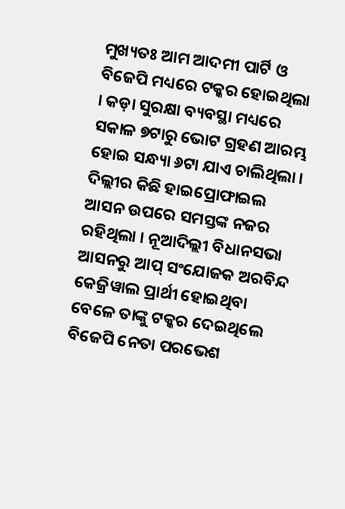ମୁଖ୍ୟତଃ ଆମ ଆଦମୀ ପାର୍ଟି ଓ ବିଜେପି ମଧ୍ୟରେ ଟକ୍କର ହୋଇଥିଲା । କଡ଼ା ସୁରକ୍ଷା ବ୍ୟବସ୍ଥା ମଧ୍ୟରେ ସକାଳ ୭ଟାରୁ ଭୋଟ ଗ୍ରହଣ ଆରମ୍ଭ ହୋଇ ସନ୍ଧ୍ୟା ୬ଟା ଯାଏ ଚାଲିଥିଲା । ଦିଲ୍ଲୀର କିଛି ହାଇପ୍ରୋଫାଇଲ ଆସନ ଉପରେ ସମସ୍ତଙ୍କ ନଜର ରହିଥିଲା । ନୂଆଦିଲ୍ଲୀ ବିଧାନସଭା ଆସନରୁ ଆପ୍ ସଂଯୋଜକ ଅରବିନ୍ଦ କେଜ୍ରିୱାଲ ପ୍ରାର୍ଥୀ ହୋଇଥିବା ବେଳେ ତାଙ୍କୁ ଟକ୍କର ଦେଇଥିଲେ ବିଜେପି ନେତା ପରଭେଶ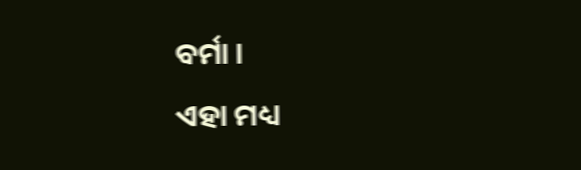ବର୍ମା ।
ଏହା ମଧ୍ୟ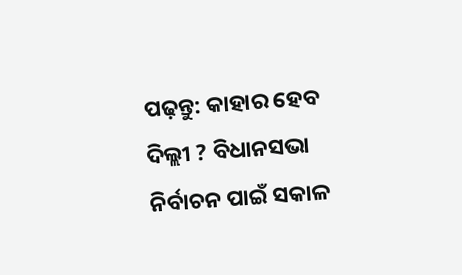ପଢ଼ନ୍ତୁ: କାହାର ହେବ ଦିଲ୍ଲୀ ? ବିଧାନସଭା ନିର୍ବାଚନ ପାଇଁ ସକାଳ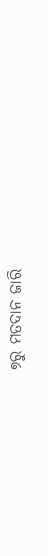୭ରୁ ମତଦାନ ଜାରି